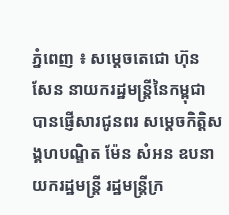ភ្នំពេញ ៖ សម្តេចតេជោ ហ៊ុន សែន នាយករដ្ឋមន្ត្រីនៃកម្ពុជា បានផ្ញើសារជូនពរ សម្ដេចកិត្តិសង្គហបណ្ឌិត ម៉ែន សំអន ឧបនាយករដ្ឋមន្ត្រី រដ្ឋមន្ត្រីក្រ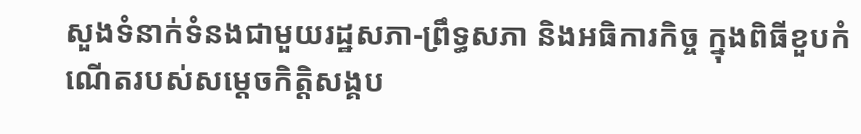សួងទំនាក់ទំនងជាមួយរដ្ឋសភា-ព្រឹទ្ធសភា និងអធិការកិច្ច ក្នុងពិធីខួបកំណើតរបស់សម្តេចកិត្តិសង្គប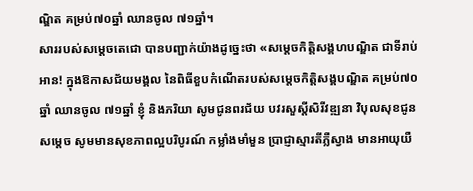ណ្ឌិត គម្រប់៧០ឆ្នាំ ឈានចូល ៧១ឆ្នាំ។
សាររបស់សម្តេចតេជោ បានបញ្ជាក់យ៉ាងដូច្នេះថា «សម្ដេចកិត្តិសង្គហបណ្ឌិត ជាទីរាប់អាន! ក្នុងឱកាសជ័យមង្គល នៃពិធីខួបកំណើតរបស់សម្តេចកិត្តិសង្គបណ្ឌិត គម្រប់៧០ឆ្នាំ ឈានចូល ៧១ឆ្នាំ ខ្ញុំ និងភរិយា សូមជូនពរជ័យ បវរសួស្តីសិរីវឌ្ឍនា វិបុលសុខជូនសម្ដេច សូមមានសុខភាពល្អបរិបូរណ៍ កម្លាំងមាំមួន ប្រាជ្ញាស្មារតីភ្លឺស្វាង មានអាយុយឺ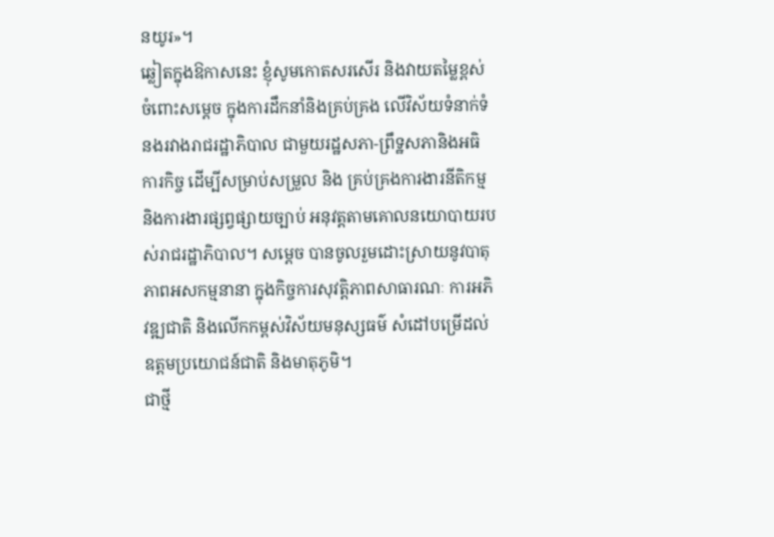នយូរ»។
ឆ្លៀតក្នុងឱកាសនេះ ខ្ញុំសូមកោតសរសើរ និងវាយតម្លៃខ្ពស់ចំពោះសម្ដេច ក្នុងការដឹកនាំនិងគ្រប់គ្រង លើវិស័យទំនាក់ទំនងរវាងរាជរដ្ឋាភិបាល ជាមួយរដ្ឋសភា-ព្រឹទ្ឋសភានិងអធិការកិច្ច ដើម្បីសម្រាប់សម្រួល និង គ្រប់គ្រងការងារនីតិកម្ម និងការងារផ្សព្វផ្សាយច្បាប់ អនុវត្តតាមគោលនយោបាយរបស់រាជរដ្ឋាភិបាល។ សម្ដេច បានចូលរួមដោះស្រាយនូវបាតុភាពអសកម្មនានា ក្នុងកិច្ចការសុវត្តិភាពសាធារណៈ ការអភិវឌ្ឍជាតិ និងលើកកម្ពស់វិស័យមនុស្សធម៌ សំដៅបម្រើដល់ឧត្តមប្រយោជន៍ជាតិ និងមាតុភូមិ។
ជាថ្មី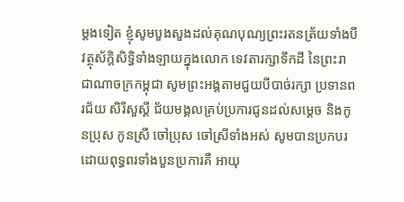ម្ដងទៀត ខ្ញុំសូមបួងសួងដល់គុណបុណ្យព្រះរតនត្រ័យទាំងបី វត្ថុស័ក្តិសិទ្ធិទាំងឡាយក្នុងលោក ទេវតារក្សាទឹកដី នៃព្រះរាជាណាចក្រកម្ពុជា សូមព្រះអង្គតាមជួយបីបាច់រក្សា ប្រទានពរជ័យ សិរីសួស្ដី ជ័យមង្គលគ្រប់ប្រការជូនដល់សម្តេច និងកូនប្រុស កូនស្រី ចៅប្រុស ចៅស្រីទាំងអស់ សូមបានប្រកបរដោយពុទ្ធពរទាំងបួនប្រការគឺ អាយុ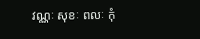វណ្ណៈ សុខៈ ពលៈ កុំ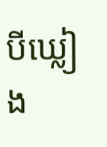បីឃ្លៀង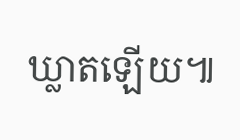ឃ្លាតឡើយ៕